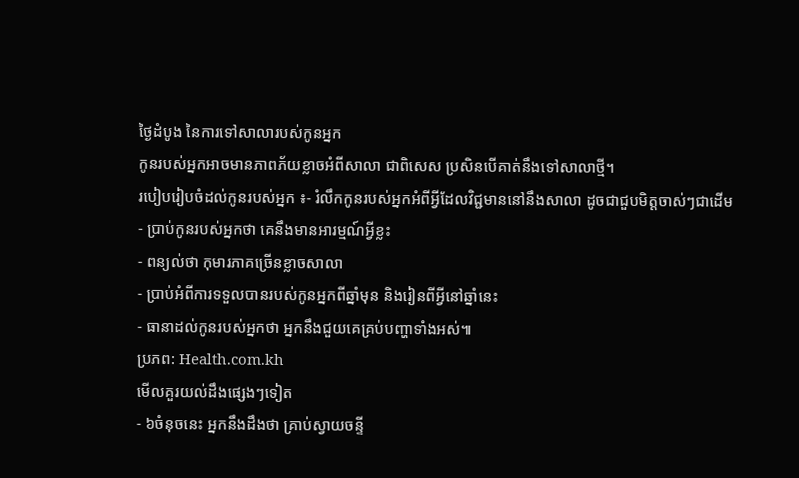ថ្ងៃដំបូង នៃការទៅសាលារបស់កូនអ្នក
កូនរបស់អ្នកអាចមានភាពភ័យខ្លាចអំពីសាលា ជាពិសេស ប្រសិនបើគាត់នឹងទៅសាលាថ្មី។
របៀបរៀបចំដល់កូនរបស់អ្នក ៖- រំលឹកកូនរបស់អ្នកអំពីអ្វីដែលវិជ្ជមាននៅនឹងសាលា ដូចជាជួបមិត្តចាស់ៗជាដើម
- ប្រាប់កូនរបស់អ្នកថា គេនឹងមានអារម្មណ៍អ្វីខ្លះ
- ពន្យល់ថា កុមារភាគច្រើនខ្លាចសាលា
- ប្រាប់អំពីការទទួលបានរបស់កូនអ្នកពីឆ្នាំមុន និងរៀនពីអ្វីនៅឆ្នាំនេះ
- ធានាដល់កូនរបស់អ្នកថា អ្នកនឹងជួយគេគ្រប់បញ្ហាទាំងអស់៕
ប្រភព: Health.com.kh
មើលគួរយល់ដឹងផ្សេងៗទៀត
- ៦ចំនុចនេះ អ្នកនឹងដឹងថា គ្រាប់ស្វាយចន្ទី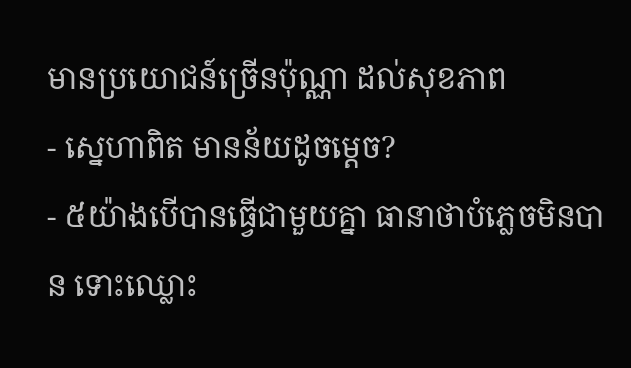មានប្រយោជន៍ច្រើនប៉ុណ្ណា ដល់សុខភាព
- ស្នេហាពិត មានន័យដូចម្តេច?
- ៥យ៉ាងបើបានធ្វើជាមួយគ្នា ធានាថាបំភ្លេចមិនបាន ទោះឈ្លោះ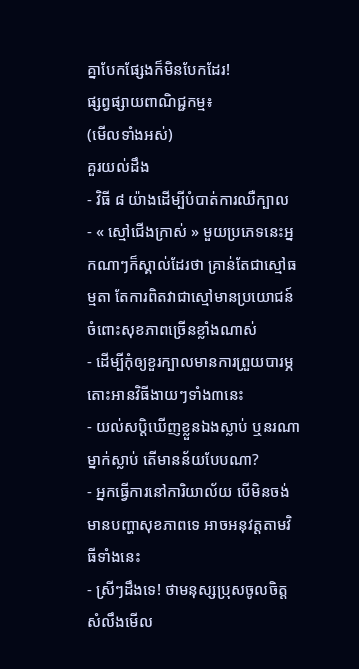គ្នាបែកផ្សែងក៏មិនបែកដែរ!
ផ្សព្វផ្សាយពាណិជ្ជកម្ម៖
(មើលទាំងអស់)
គួរយល់ដឹង
- វិធី ៨ យ៉ាងដើម្បីបំបាត់ការឈឺក្បាល
- « ស្មៅជើងក្រាស់ » មួយប្រភេទនេះអ្នកណាៗក៏ស្គាល់ដែរថា គ្រាន់តែជាស្មៅធម្មតា តែការពិតវាជាស្មៅមានប្រយោជន៍ ចំពោះសុខភាពច្រើនខ្លាំងណាស់
- ដើម្បីកុំឲ្យខួរក្បាលមានការព្រួយបារម្ភ តោះអានវិធីងាយៗទាំង៣នេះ
- យល់សប្តិឃើញខ្លួនឯងស្លាប់ ឬនរណាម្នាក់ស្លាប់ តើមានន័យបែបណា?
- អ្នកធ្វើការនៅការិយាល័យ បើមិនចង់មានបញ្ហាសុខភាពទេ អាចអនុវត្តតាមវិធីទាំងនេះ
- ស្រីៗដឹងទេ! ថាមនុស្សប្រុសចូលចិត្ត សំលឹងមើល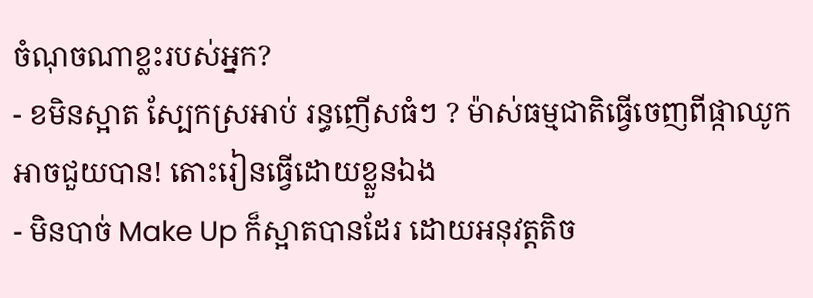ចំណុចណាខ្លះរបស់អ្នក?
- ខមិនស្អាត ស្បែកស្រអាប់ រន្ធញើសធំៗ ? ម៉ាស់ធម្មជាតិធ្វើចេញពីផ្កាឈូកអាចជួយបាន! តោះរៀនធ្វើដោយខ្លួនឯង
- មិនបាច់ Make Up ក៏ស្អាតបានដែរ ដោយអនុវត្តតិច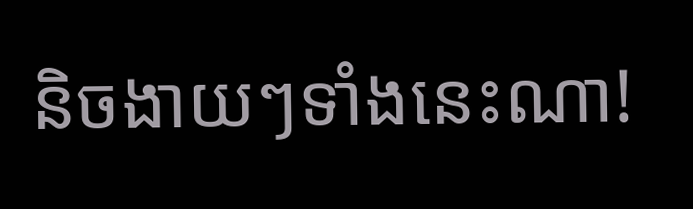និចងាយៗទាំងនេះណា!